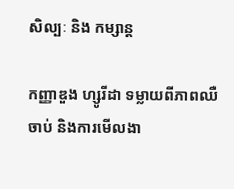សិល្បៈ និង កម្សាន្ត

កញ្ញាឌួង ហ្សូរីដា ទម្លាយពីភាពឈឺចាប់ និងការមើលងា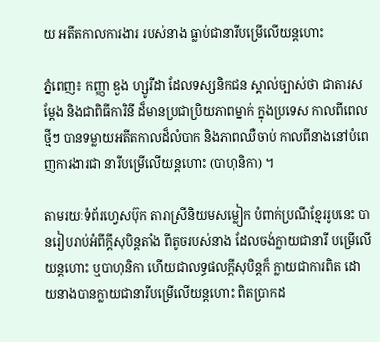យ អតីតកាលការងារ របស់នាង ធ្លាប់ជានារីបម្រើលើយន្តហោះ

ភ្នំពេញ៖ កញ្ញា ឌួង ហ្សូរីដា ដែលទស្សនិកជន ស្គាល់ច្បាស់ថា ជាតារសម្ដែង និងជាពិធីការិនី ដ៏មានប្រជាប្រិយភាពម្នាក់ ក្នុងប្រទេស កាលពីពេលថ្មីៗ បានទម្លាយអតីតកាលដ៏លំបាក និងភាពឈឺចាប់ កាលពីនាងនៅបំពេញការងារជា នារីបម្រើលើយន្តហោះ (បាហុនិកា) ។

តាមរយៈទំព័រហ្វេសប៊ុក តារាស្រីនិយមសម្លៀក បំពាក់ប្រណីខ្មែររូបនេះ បានរៀបរាប់អំពីក្ដីសុបិន្តតាំង ពីតូចរបស់នាង ដែលចង់ក្លាយជានារី បម្រើលើយន្តហោះ ឬបាហុនិកា ហើយជាលទ្ធផលក្ដីសុបិន្តក៏ ក្លាយជាការពិត ដោយនាងបានក្លាយជានារីបម្រើលើយន្តហោះ ពិតប្រាកដ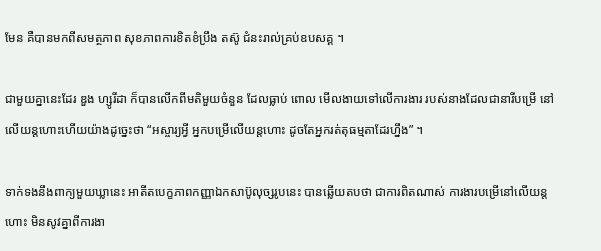មែន គឺបានមកពីសមត្ថភាព សុខភាពការខិតខំប្រឹង តស៊ូ ជំនះរាល់គ្រប់ឧបសគ្គ ។

ជាមួយគ្នានេះដែរ ឌួង ហ្សូរីដា ក៏បានលើកពីមតិមួយចំនួន ដែលធ្លាប់ ពោល មើលងាយទៅលើការងារ របស់នាងដែលជានារីបម្រើ នៅលើយន្តហោះហើយយ៉ាងដូច្នេះថា “អស្ចារ្យអ្វី អ្នកបម្រើលើយន្តហោះ ដូចតែអ្នករត់តុធម្មតាដែរហ្នឹង” ។

ទាក់ទងនឹងពាក្យមួយឃ្លានេះ អាតីតបេក្ខភាពកញ្ញាឯកសាប៊ូលុច្សរូបនេះ បានឆ្លើយតបថា ជាការពិតណាស់ ការងារបម្រើនៅលើយន្តហោះ មិនសូវគ្នាពីការងា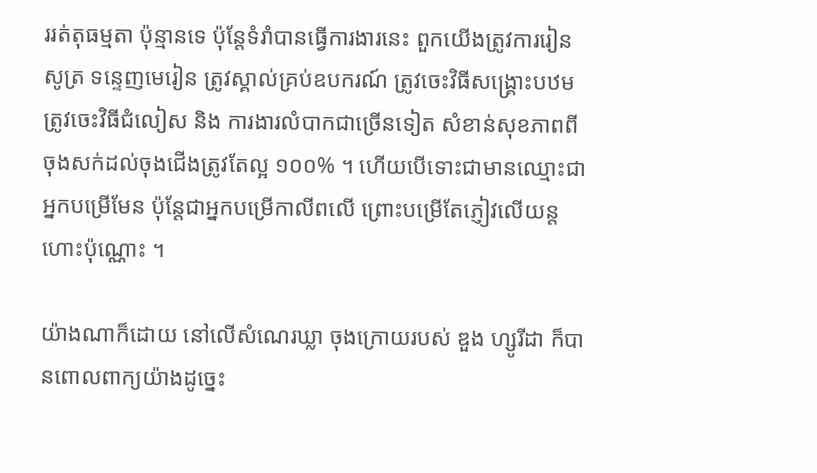ររត់តុធម្មតា ប៉ុន្មានទេ ប៉ុន្តែទំរាំបានធ្វើការងារនេះ ពួកយើងត្រូវការរៀនសូត្រ ទន្ទេញមេរៀន ត្រូវស្គាល់គ្រប់ឧបករណ៍ ត្រូវចេះវិធីសង្រ្គោះបឋម ត្រូវចេះវិធីជំលៀស និង ការងារលំបាកជាច្រើនទៀត សំខាន់សុខភាពពីចុងសក់ដល់ចុងជើងត្រូវតែល្អ ១០០% ។ ហើយបើទោះជាមានឈ្មោះជាអ្នកបម្រើមែន ប៉ុន្តែជាអ្នកបម្រើកាលីពលើ ព្រោះបម្រើតែភ្ញៀវលើយន្តហោះប៉ុណ្ណោះ ។

យ៉ាងណាក៏ដោយ នៅលើសំណេរឃ្លា ចុងក្រោយរបស់ ឌួង ហ្សូរីដា ក៏បានពោលពាក្យយ៉ាងដូច្នេះ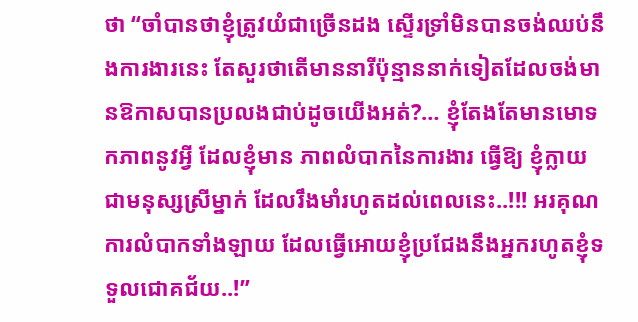ថា “ចាំបានថាខ្ញុំត្រូវយំជាច្រើនដង ស្ទើរទ្រាំមិនបានចង់ឈប់នឹងការងារនេះ តែសួរថាតើមាននារីប៉ុន្មាននាក់ទៀតដែលចង់មានឱកាសបានប្រលងជាប់ដូចយើងអត់?… ខ្ញុំតែងតែមានមោទកភាពនូវអ្វី ដែលខ្ញុំមាន ភាពលំបាកនៃការងារ ធ្វើឱ្យ ខ្ញុំក្លាយជាមនុស្សស្រីម្នាក់ ដែលរឹងមាំរហូតដល់ពេលនេះ..!!! អរគុណការលំបាកទាំងឡាយ ដែលធ្វើអោយខ្ញុំប្រជែងនឹងអ្នករហូតខ្ញុំទទួលជោគជ័យ..!”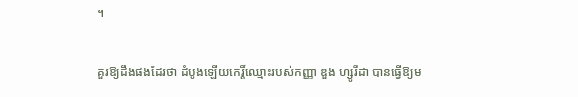។

គួរឱ្យដឹងផងដែរថា ដំបូងឡើយកេរ្តិ៍ឈ្មោះរបស់កញ្ញា ឌួង ហ្សូរីដា បានធ្វើឱ្យម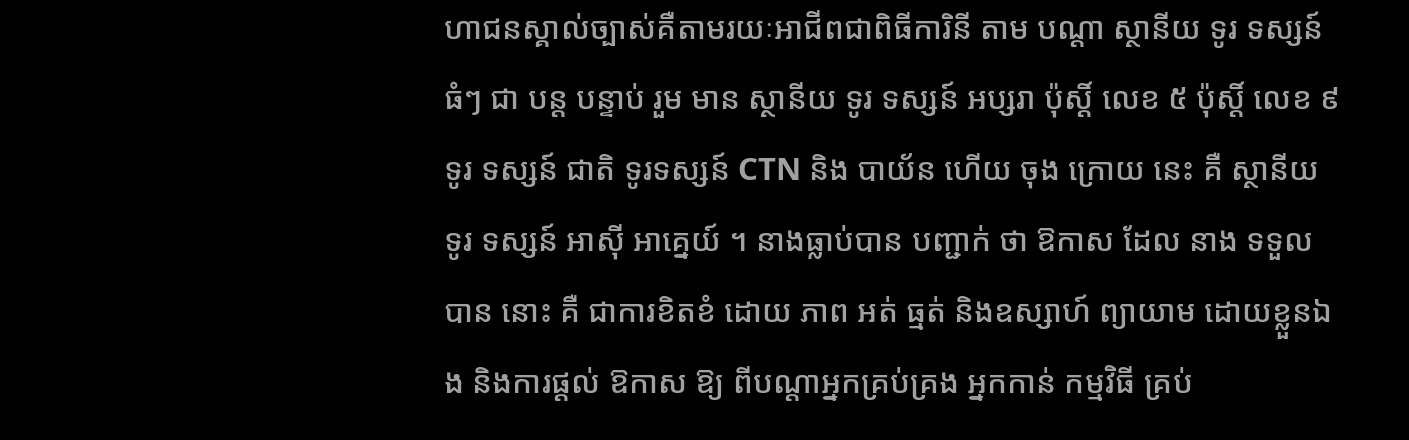ហាជនស្គាល់ច្បាស់គឺតាមរយៈអាជីពជាពិធីការិនី តាម បណ្តា ស្ថានីយ ទូរ ទស្សន៍ ធំៗ ជា បន្ត បន្ទាប់ រួម មាន ស្ថានីយ ទូរ ទស្សន៍ អប្សរា ប៉ុស្តិ៍ លេខ ៥ ប៉ុស្តិ៍ លេខ ៩ ទូរ ទស្សន៍ ជាតិ ទូរទស្សន៍ CTN និង បាយ័ន ហើយ ចុង ក្រោយ នេះ គឺ ស្ថានីយ ទូរ ទស្សន៍ អាស៊ី អាគ្នេយ៍ ។ នាងធ្លាប់បាន បញ្ជាក់ ថា ឱកាស ដែល នាង ទទួល បាន នោះ គឺ ជាការខិតខំ ដោយ ភាព អត់ ធ្មត់ និងឧស្សាហ៍ ព្យាយាម ដោយខ្លួនឯង និងការផ្តល់ ឱកាស ឱ្យ ពីបណ្តាអ្នកគ្រប់គ្រង អ្នកកាន់ កម្មវិធី គ្រប់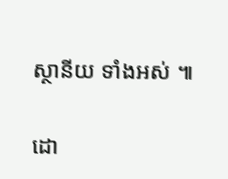ស្ថានីយ ទាំងអស់ ៕

ដោ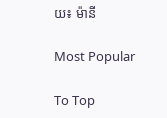យ៖ ម៉ានី

Most Popular

To Top